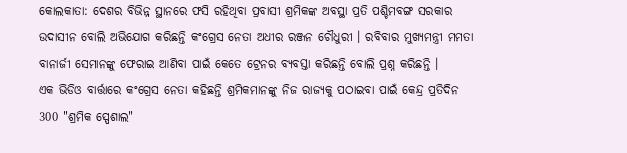କୋଲକାତା: ଦେଶର ବିଭିନ୍ନ ସ୍ଥାନରେ ଫସି ରହିଥିବା ପ୍ରବାସୀ ଶ୍ରମିକଙ୍କ ଅବସ୍ଥା ପ୍ରତି ପଶ୍ଚିମବଙ୍ଗ ସରକାର ଉଦାସୀନ ବୋଲି ଅଭିଯୋଗ କରିଛନ୍ତି କଂଗ୍ରେସ ନେତା ଅଧୀର ରଞ୍ଜନ ଚୌଧୁରୀ । ରବିବାର ମୁଖ୍ୟମନ୍ତ୍ରୀ ମମତା ବାନାର୍ଜୀ ସେମାନଙ୍କୁ ଫେରାଇ ଆଣିବା ପାଇଁ କେତେ ଟ୍ରେନର ବ୍ୟବସ୍ତା କରିଛନ୍ତି ବୋଲି ପ୍ରଶ୍ନ କରିଛନ୍ତି ।
ଏକ ଭିଡିଓ ବାର୍ତ୍ତାରେ କଂଗ୍ରେସ ନେତା କହିଛନ୍ତି ଶ୍ରମିକମାନଙ୍କୁ ନିଜ ରାଜ୍ୟକୁ ପଠାଇବା ପାଇଁ କେନ୍ଦ୍ର ପ୍ରତିଦିନ 300 "ଶ୍ରମିକ ସ୍ପେଶାଲ"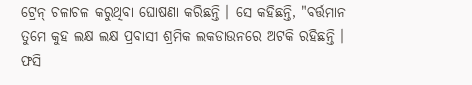ଟ୍ରେନ୍ ଚଳାଚଳ କରୁଥିବା ଘୋଷଣା କରିଛନ୍ତି । ସେ କହିଛନ୍ତି, "ବର୍ତ୍ତମାନ ତୁମେ କୁହ ଲକ୍ଷ ଲକ୍ଷ ପ୍ରବାସୀ ଶ୍ରମିକ ଲକଡାଉନରେ ଅଟକି ରହିଛନ୍ତି । ଫସି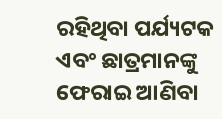ରହିଥିବା ପର୍ଯ୍ୟଟକ ଏବଂ ଛାତ୍ରମାନଙ୍କୁ ଫେରାଇ ଆଣିବା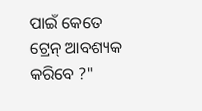ପାଇଁ କେତେ ଟ୍ରେନ୍ ଆବଶ୍ୟକ କରିବେ ?"